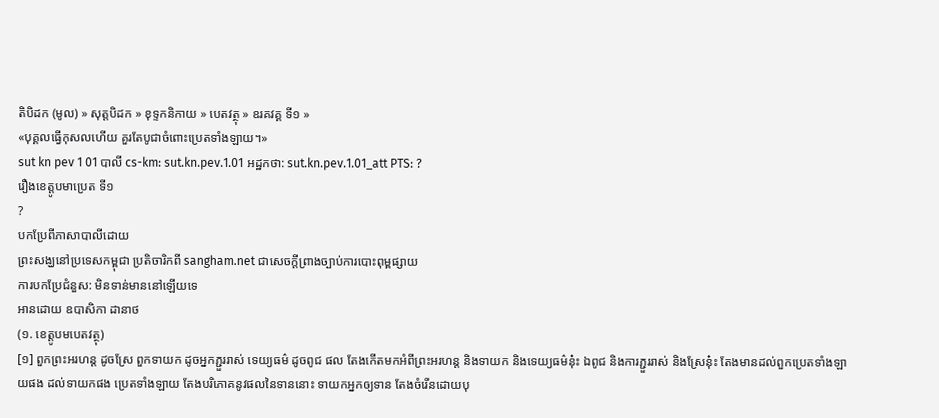តិបិដក (មូល) » សុត្តបិដក » ខុទ្ទកនិកាយ » បេតវត្ថុ » ឧរគវគ្គ ទី១ »
«បុគ្គលធ្វើកុសលហើយ គួរតែបូជាចំពោះប្រេតទាំងឡាយ។»
sut kn pev 1 01 បាលី cs-km: sut.kn.pev.1.01 អដ្ឋកថា: sut.kn.pev.1.01_att PTS: ?
រឿងខេត្តូបមាប្រេត ទី១
?
បកប្រែពីភាសាបាលីដោយ
ព្រះសង្ឃនៅប្រទេសកម្ពុជា ប្រតិចារិកពី sangham.net ជាសេចក្តីព្រាងច្បាប់ការបោះពុម្ពផ្សាយ
ការបកប្រែជំនួស: មិនទាន់មាននៅឡើយទេ
អានដោយ ឧបាសិកា ដានាថ
(១. ខេត្តូបមបេតវត្ថុ)
[១] ពួកព្រះអរហន្ត ដូចស្រែ ពួកទាយក ដូចអ្នកភ្ជួររាស់ ទេយ្យធម៌ ដូចពូជ ផល តែងកើតមកអំពីព្រះអរហន្ត និងទាយក និងទេយ្យធម៌នុ៎ះ ឯពូជ និងការភ្ជួររាស់ និងស្រែនុ៎ះ តែងមានដល់ពួកប្រេតទាំងឡាយផង ដល់ទាយកផង ប្រេតទាំងឡាយ តែងបរិភោគនូវផលនៃទាននោះ ទាយកអ្នកឲ្យទាន តែងចំរើនដោយបុ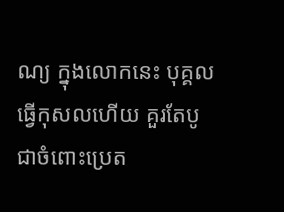ណ្យ ក្នុងលោកនេះ បុគ្គលធ្វើកុសលហើយ គួរតែបូជាចំពោះប្រេត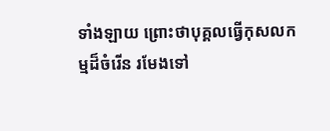ទាំងឡាយ ព្រោះថាបុគ្គលធ្វើកុសលកម្មដ៏ចំរើន រមែងទៅ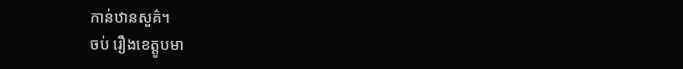កាន់ឋានសួគ៌។
ចប់ រឿងខេត្តូបមា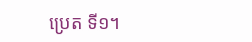ប្រេត ទី១។